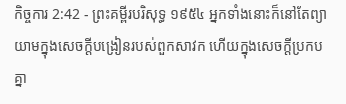កិច្ចការ 2:42 - ព្រះគម្ពីរបរិសុទ្ធ ១៩៥៤ អ្នកទាំងនោះក៏នៅតែព្យាយាមក្នុងសេចក្ដីបង្រៀនរបស់ពួកសាវក ហើយក្នុងសេចក្ដីប្រកបគ្នា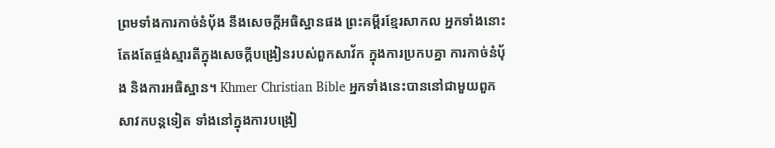ព្រមទាំងការកាច់នំបុ័ង នឹងសេចក្ដីអធិស្ឋានផង ព្រះគម្ពីរខ្មែរសាកល អ្នកទាំងនោះតែងតែផ្ចង់ស្មារតីក្នុងសេចក្ដីបង្រៀនរបស់ពួកសាវ័ក ក្នុងការប្រកបគ្នា ការកាច់នំប៉័ង និងការអធិស្ឋាន។ Khmer Christian Bible អ្នកទាំងនេះបាននៅជាមួយពួកសាវកបន្ដទៀត ទាំងនៅក្នុងការបង្រៀ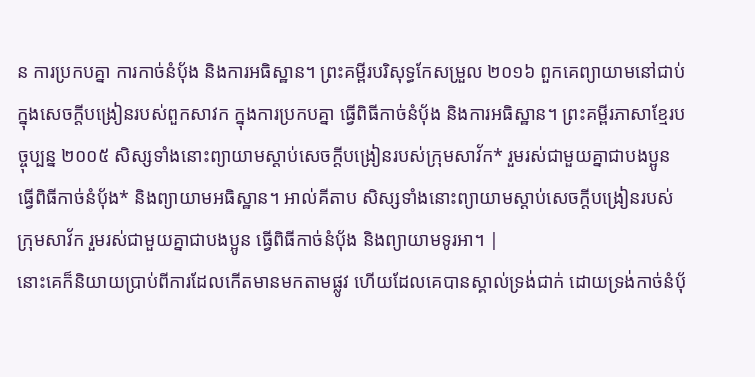ន ការប្រកបគ្នា ការកាច់នំប៉័ង និងការអធិស្ឋាន។ ព្រះគម្ពីរបរិសុទ្ធកែសម្រួល ២០១៦ ពួកគេព្យាយាមនៅជាប់ក្នុងសេចក្តីបង្រៀនរបស់ពួកសាវក ក្នុងការប្រកបគ្នា ធ្វើពិធីកាច់នំបុ័ង និងការអធិស្ឋាន។ ព្រះគម្ពីរភាសាខ្មែរបច្ចុប្បន្ន ២០០៥ សិស្សទាំងនោះព្យាយាមស្ដាប់សេចក្ដីបង្រៀនរបស់ក្រុមសាវ័ក* រួមរស់ជាមួយគ្នាជាបងប្អូន ធ្វើពិធីកាច់នំប៉័ង* និងព្យាយាមអធិស្ឋាន។ អាល់គីតាប សិស្សទាំងនោះព្យាយាមស្ដាប់សេចក្ដីបង្រៀនរបស់ក្រុមសាវ័ក រួមរស់ជាមួយគ្នាជាបងប្អូន ធ្វើពិធីកាច់នំបុ័ង និងព្យាយាមទូរអា។ |
នោះគេក៏និយាយប្រាប់ពីការដែលកើតមានមកតាមផ្លូវ ហើយដែលគេបានស្គាល់ទ្រង់ជាក់ ដោយទ្រង់កាច់នំបុ័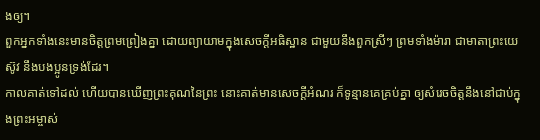ងឲ្យ។
ពួកអ្នកទាំងនេះមានចិត្តព្រមព្រៀងគ្នា ដោយព្យាយាមក្នុងសេចក្ដីអធិស្ឋាន ជាមួយនឹងពួកស្រីៗ ព្រមទាំងម៉ារា ជាមាតាព្រះយេស៊ូវ នឹងបងប្អូនទ្រង់ដែរ។
កាលគាត់ទៅដល់ ហើយបានឃើញព្រះគុណនៃព្រះ នោះគាត់មានសេចក្ដីអំណរ ក៏ទូន្មានគេគ្រប់គ្នា ឲ្យសំរេចចិត្តនឹងនៅជាប់ក្នុងព្រះអម្ចាស់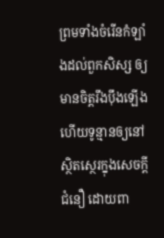ព្រមទាំងចំរើនកំឡាំងដល់ពួកសិស្ស ឲ្យមានចិត្តរឹងប៉ឹងឡើង ហើយទូន្មានឲ្យនៅស្ថិតស្ថេរក្នុងសេចក្ដីជំនឿ ដោយពា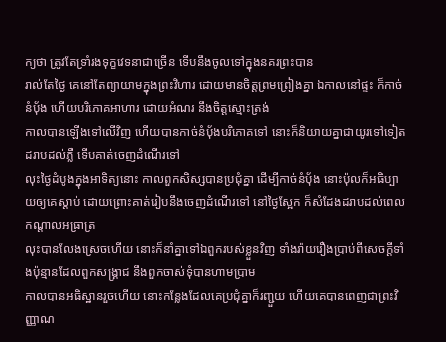ក្យថា ត្រូវតែទ្រាំរងទុក្ខវេទនាជាច្រើន ទើបនឹងចូលទៅក្នុងនគរព្រះបាន
រាល់តែថ្ងៃ គេនៅតែព្យាយាមក្នុងព្រះវិហារ ដោយមានចិត្តព្រមព្រៀងគ្នា ឯកាលនៅផ្ទះ ក៏កាច់នំបុ័ង ហើយបរិភោគអាហារ ដោយអំណរ នឹងចិត្តស្មោះត្រង់
កាលបានឡើងទៅលើវិញ ហើយបានកាច់នំបុ័ងបរិភោគទៅ នោះក៏និយាយគ្នាជាយូរទៅទៀត ដរាបដល់ភ្លឺ ទើបគាត់ចេញដំណើរទៅ
លុះថ្ងៃដំបូងក្នុងអាទិត្យនោះ កាលពួកសិស្សបានប្រជុំគ្នា ដើម្បីកាច់នំបុ័ង នោះប៉ុលក៏អធិប្បាយឲ្យគេស្តាប់ ដោយព្រោះគាត់រៀបនឹងចេញដំណើរទៅ នៅថ្ងៃស្អែក ក៏សំដែងដរាបដល់ពេលកណ្តាលអធ្រាត្រ
លុះបានលែងស្រេចហើយ នោះក៏នាំគ្នាទៅឯពួករបស់ខ្លួនវិញ ទាំងរ៉ាយរឿងប្រាប់ពីសេចក្ដីទាំងប៉ុន្មានដែលពួកសង្គ្រាជ នឹងពួកចាស់ទុំបានហាមប្រាម
កាលបានអធិស្ឋានរួចហើយ នោះកន្លែងដែលគេប្រជុំគ្នាក៏រញ្ជួយ ហើយគេបានពេញជាព្រះវិញ្ញាណ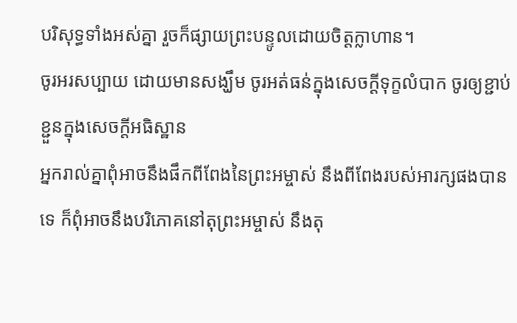បរិសុទ្ធទាំងអស់គ្នា រួចក៏ផ្សាយព្រះបន្ទូលដោយចិត្តក្លាហាន។
ចូរអរសប្បាយ ដោយមានសង្ឃឹម ចូរអត់ធន់ក្នុងសេចក្ដីទុក្ខលំបាក ចូរឲ្យខ្ជាប់ខ្ជួនក្នុងសេចក្ដីអធិស្ឋាន
អ្នករាល់គ្នាពុំអាចនឹងផឹកពីពែងនៃព្រះអម្ចាស់ នឹងពីពែងរបស់អារក្សផងបានទេ ក៏ពុំអាចនឹងបរិភោគនៅតុព្រះអម្ចាស់ នឹងតុ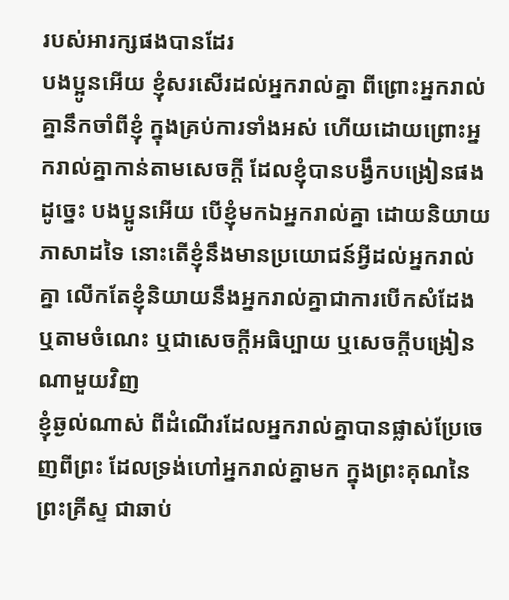របស់អារក្សផងបានដែរ
បងប្អូនអើយ ខ្ញុំសរសើរដល់អ្នករាល់គ្នា ពីព្រោះអ្នករាល់គ្នានឹកចាំពីខ្ញុំ ក្នុងគ្រប់ការទាំងអស់ ហើយដោយព្រោះអ្នករាល់គ្នាកាន់តាមសេចក្ដី ដែលខ្ញុំបានបង្វឹកបង្រៀនផង
ដូច្នេះ បងប្អូនអើយ បើខ្ញុំមកឯអ្នករាល់គ្នា ដោយនិយាយភាសាដទៃ នោះតើខ្ញុំនឹងមានប្រយោជន៍អ្វីដល់អ្នករាល់គ្នា លើកតែខ្ញុំនិយាយនឹងអ្នករាល់គ្នាជាការបើកសំដែង ឬតាមចំណេះ ឬជាសេចក្ដីអធិប្បាយ ឬសេចក្ដីបង្រៀនណាមួយវិញ
ខ្ញុំឆ្ងល់ណាស់ ពីដំណើរដែលអ្នករាល់គ្នាបានផ្លាស់ប្រែចេញពីព្រះ ដែលទ្រង់ហៅអ្នករាល់គ្នាមក ក្នុងព្រះគុណនៃព្រះគ្រីស្ទ ជាឆាប់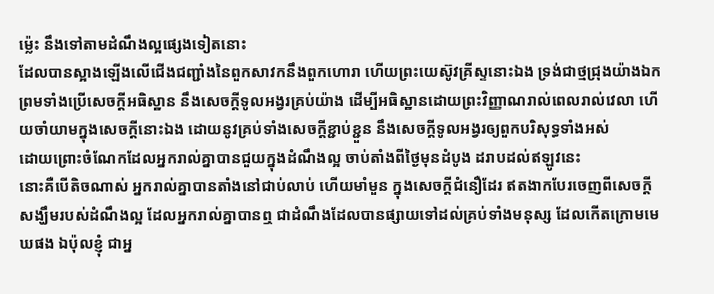ម៉្លេះ នឹងទៅតាមដំណឹងល្អផ្សេងទៀតនោះ
ដែលបានស្អាងឡើងលើជើងជញ្ជាំងនៃពួកសាវកនឹងពួកហោរា ហើយព្រះយេស៊ូវគ្រីស្ទនោះឯង ទ្រង់ជាថ្មជ្រុងយ៉ាងឯក
ព្រមទាំងប្រើសេចក្ដីអធិស្ឋាន នឹងសេចក្ដីទូលអង្វរគ្រប់យ៉ាង ដើម្បីអធិស្ឋានដោយព្រះវិញ្ញាណរាល់ពេលរាល់វេលា ហើយចាំយាមក្នុងសេចក្ដីនោះឯង ដោយនូវគ្រប់ទាំងសេចក្ដីខ្ជាប់ខ្ជួន នឹងសេចក្ដីទូលអង្វរឲ្យពួកបរិសុទ្ធទាំងអស់
ដោយព្រោះចំណែកដែលអ្នករាល់គ្នាបានជួយក្នុងដំណឹងល្អ ចាប់តាំងពីថ្ងៃមុនដំបូង ដរាបដល់ឥឡូវនេះ
នោះគឺបើតិចណាស់ អ្នករាល់គ្នាបានតាំងនៅជាប់លាប់ ហើយមាំមួន ក្នុងសេចក្ដីជំនឿដែរ ឥតងាកបែរចេញពីសេចក្ដីសង្ឃឹមរបស់ដំណឹងល្អ ដែលអ្នករាល់គ្នាបានឮ ជាដំណឹងដែលបានផ្សាយទៅដល់គ្រប់ទាំងមនុស្ស ដែលកើតក្រោមមេឃផង ឯប៉ុលខ្ញុំ ជាអ្ន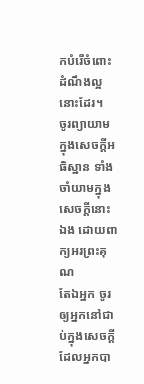កបំរើចំពោះដំណឹងល្អនោះដែរ។
ចូរព្យាយាមក្នុងសេចក្ដីអធិស្ឋាន ទាំងចាំយាមក្នុងសេចក្ដីនោះឯង ដោយពាក្យអរព្រះគុណ
តែឯអ្នក ចូរឲ្យអ្នកនៅជាប់ក្នុងសេចក្ដីដែលអ្នកបា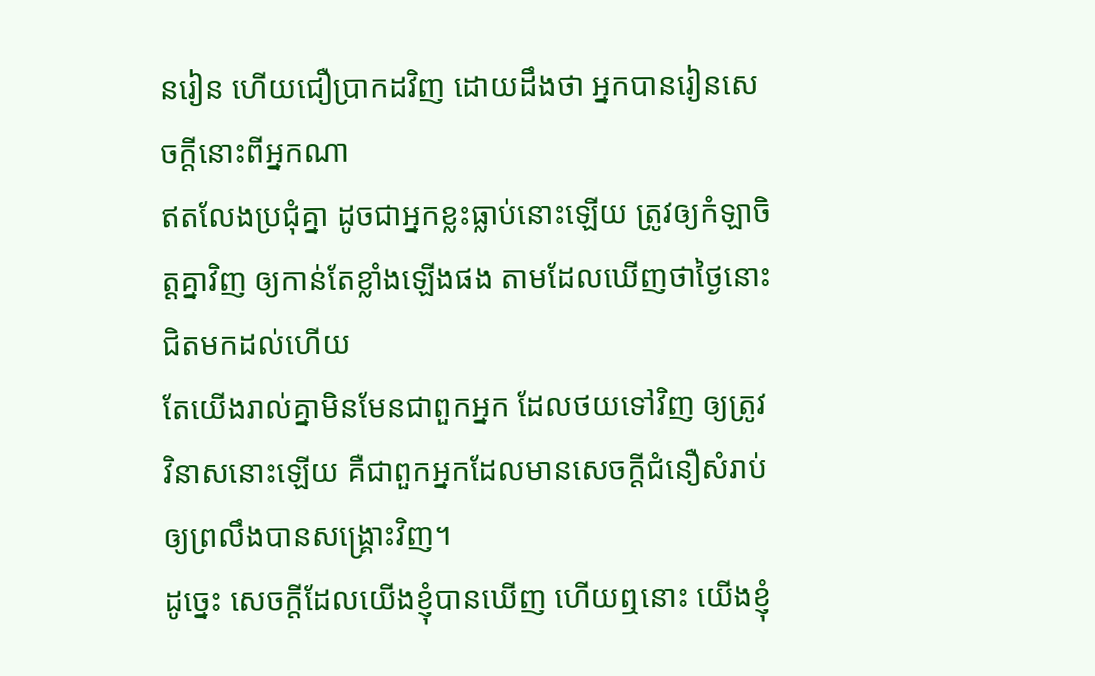នរៀន ហើយជឿប្រាកដវិញ ដោយដឹងថា អ្នកបានរៀនសេចក្ដីនោះពីអ្នកណា
ឥតលែងប្រជុំគ្នា ដូចជាអ្នកខ្លះធ្លាប់នោះឡើយ ត្រូវឲ្យកំឡាចិត្តគ្នាវិញ ឲ្យកាន់តែខ្លាំងឡើងផង តាមដែលឃើញថាថ្ងៃនោះជិតមកដល់ហើយ
តែយើងរាល់គ្នាមិនមែនជាពួកអ្នក ដែលថយទៅវិញ ឲ្យត្រូវវិនាសនោះឡើយ គឺជាពួកអ្នកដែលមានសេចក្ដីជំនឿសំរាប់ឲ្យព្រលឹងបានសង្គ្រោះវិញ។
ដូច្នេះ សេចក្ដីដែលយើងខ្ញុំបានឃើញ ហើយឮនោះ យើងខ្ញុំ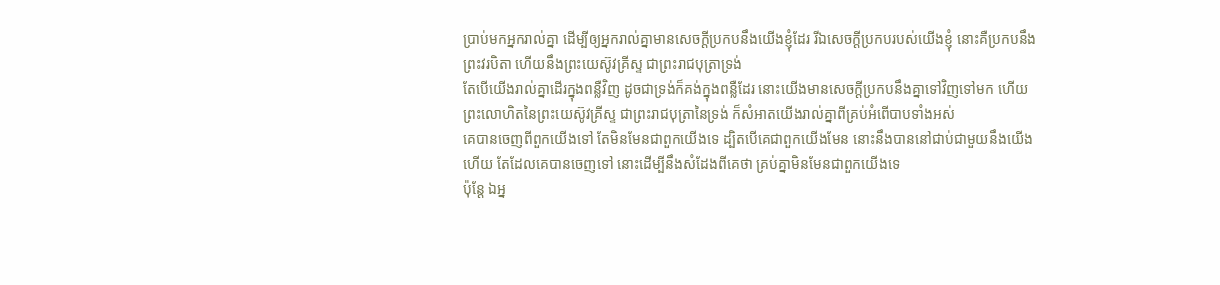ប្រាប់មកអ្នករាល់គ្នា ដើម្បីឲ្យអ្នករាល់គ្នាមានសេចក្ដីប្រកបនឹងយើងខ្ញុំដែរ រីឯសេចក្ដីប្រកបរបស់យើងខ្ញុំ នោះគឺប្រកបនឹងព្រះវរបិតា ហើយនឹងព្រះយេស៊ូវគ្រីស្ទ ជាព្រះរាជបុត្រាទ្រង់
តែបើយើងរាល់គ្នាដើរក្នុងពន្លឺវិញ ដូចជាទ្រង់ក៏គង់ក្នុងពន្លឺដែរ នោះយើងមានសេចក្ដីប្រកបនឹងគ្នាទៅវិញទៅមក ហើយព្រះលោហិតនៃព្រះយេស៊ូវគ្រីស្ទ ជាព្រះរាជបុត្រានៃទ្រង់ ក៏សំអាតយើងរាល់គ្នាពីគ្រប់អំពើបាបទាំងអស់
គេបានចេញពីពួកយើងទៅ តែមិនមែនជាពួកយើងទេ ដ្បិតបើគេជាពួកយើងមែន នោះនឹងបាននៅជាប់ជាមួយនឹងយើងហើយ តែដែលគេបានចេញទៅ នោះដើម្បីនឹងសំដែងពីគេថា គ្រប់គ្នាមិនមែនជាពួកយើងទេ
ប៉ុន្តែ ឯអ្ន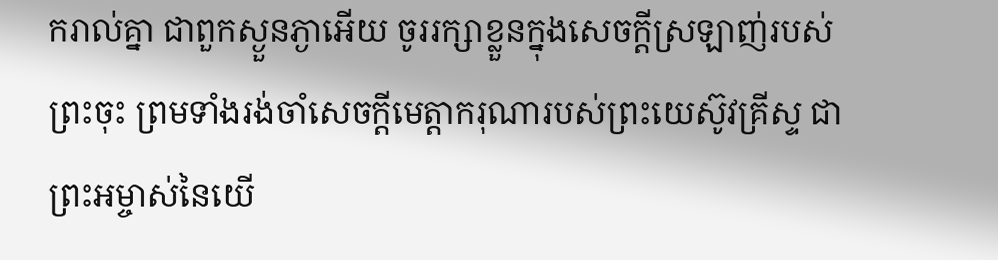ករាល់គ្នា ជាពួកស្ងួនភ្ងាអើយ ចូររក្សាខ្លួនក្នុងសេចក្ដីស្រឡាញ់របស់ព្រះចុះ ព្រមទាំងរង់ចាំសេចក្ដីមេត្តាករុណារបស់ព្រះយេស៊ូវគ្រីស្ទ ជាព្រះអម្ចាស់នៃយើ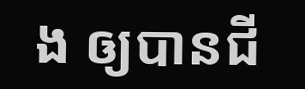ង ឲ្យបានជី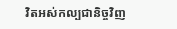វិតអស់កល្បជានិច្ចវិញ